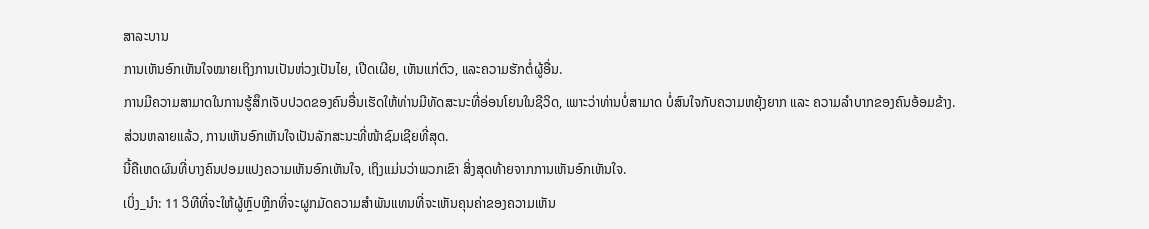ສາລະບານ
ການເຫັນອົກເຫັນໃຈໝາຍເຖິງການເປັນຫ່ວງເປັນໄຍ, ເປີດເຜີຍ, ເຫັນແກ່ຕົວ, ແລະຄວາມຮັກຕໍ່ຜູ້ອື່ນ.
ການມີຄວາມສາມາດໃນການຮູ້ສຶກເຈັບປວດຂອງຄົນອື່ນເຮັດໃຫ້ທ່ານມີທັດສະນະທີ່ອ່ອນໂຍນໃນຊີວິດ, ເພາະວ່າທ່ານບໍ່ສາມາດ ບໍ່ສົນໃຈກັບຄວາມຫຍຸ້ງຍາກ ແລະ ຄວາມລຳບາກຂອງຄົນອ້ອມຂ້າງ.
ສ່ວນຫລາຍແລ້ວ, ການເຫັນອົກເຫັນໃຈເປັນລັກສະນະທີ່ໜ້າຊົມເຊີຍທີ່ສຸດ.
ນີ້ຄືເຫດຜົນທີ່ບາງຄົນປອມແປງຄວາມເຫັນອົກເຫັນໃຈ, ເຖິງແມ່ນວ່າພວກເຂົາ ສິ່ງສຸດທ້າຍຈາກການເຫັນອົກເຫັນໃຈ.
ເບິ່ງ_ນຳ: 11 ວິທີທີ່ຈະໃຫ້ຜູ້ຫຼົບຫຼີກທີ່ຈະຜູກມັດຄວາມສຳພັນແທນທີ່ຈະເຫັນຄຸນຄ່າຂອງຄວາມເຫັນ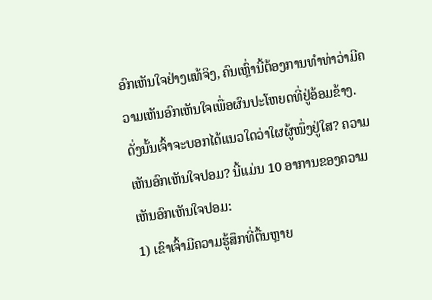ອົກເຫັນໃຈຢ່າງແທ້ຈິງ, ຄົນເຫຼົ່ານີ້ຕ້ອງການທຳທ່າວ່າມີຄວາມເຫັນອົກເຫັນໃຈເພື່ອຜົນປະໂຫຍດທີ່ຢູ່ອ້ອມຂ້າງ.
ດັ່ງນັ້ນເຈົ້າຈະບອກໄດ້ແນວໃດວ່າໃຜຜູ້ໜຶ່ງຢູ່ໃສ? ຄວາມເຫັນອົກເຫັນໃຈປອມ? ນີ້ແມ່ນ 10 ອາການຂອງຄວາມເຫັນອົກເຫັນໃຈປອມ:
1) ເຂົາເຈົ້າມີຄວາມຮູ້ສຶກທີ່ຕື້ນຫຼາຍ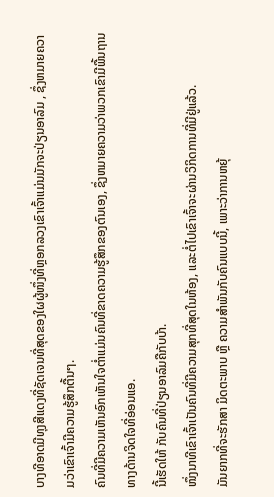ບາງທີອາດມີທຸງສີແດງທີ່ຊັດເຈນທີ່ສຸດຂອງໃຜຜູ້ໜຶ່ງທີ່ຫຼອກລວງເຂົາເຈົ້າແມ່ນມັກຈະປ່ຽນອາລົມ , ຊຶ່ງຫມາຍຄວາມວ່າເຂົາເຈົ້າມີຄວາມຮູ້ສຶກຕື້ນໆ.
ຄົນທີ່ມີຄວາມເຫັນອົກເຫັນໃຈຕໍ່າແມ່ນຄົນທີ່ຂາດຄວາມຮູ້ສຶກຂອງຕົນເອງ, ຊຶ່ງຫມາຍຄວາມວ່າພວກເຂົາມີພື້ນຖານທາງດ້ານຈິດໃຈທີ່ອ່ອນແອ.
ນີ້ເຮັດໃຫ້ ກັບຄົນທີ່ປ່ຽນອາລົມຄືກັບບ້າ.
ໜຶ່ງນາທີເຂົາເຈົ້າເປັນຄົນທີ່ມີຄວາມສຸກທີ່ສຸດໃນຫ້ອງ, ແລະຕໍ່ໄປເຂົາເຈົ້າຈະຜ່ານວິກິດການທີ່ມີຢູ່ແລ້ວ.
ມັນຍາກທີ່ຈະຮັກສາ ມິດຕະພາບ ຫຼື ຄວາມສຳພັນກັບຄົນແບບນີ້, ເພາະວ່າການຫຍຸ້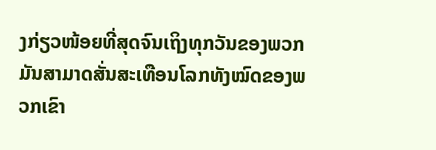ງກ່ຽວໜ້ອຍທີ່ສຸດຈົນເຖິງທຸກວັນຂອງພວກມັນສາມາດສັ່ນສະເທືອນໂລກທັງໝົດຂອງພວກເຂົາ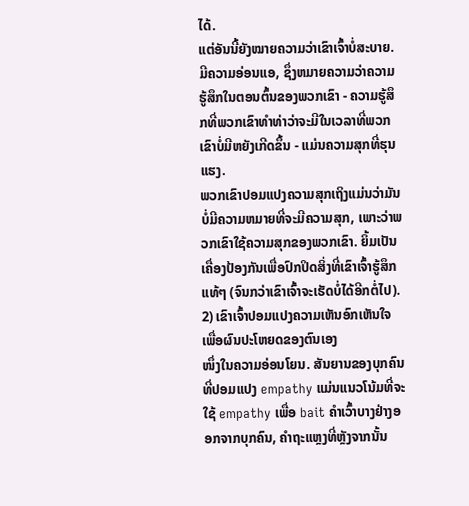ໄດ້.
ແຕ່ອັນນີ້ຍັງໝາຍຄວາມວ່າເຂົາເຈົ້າບໍ່ສະບາຍ.ມີຄວາມອ່ອນແອ, ຊຶ່ງຫມາຍຄວາມວ່າຄວາມຮູ້ສຶກໃນຕອນຕົ້ນຂອງພວກເຂົາ - ຄວາມຮູ້ສຶກທີ່ພວກເຂົາທໍາທ່າວ່າຈະມີໃນເວລາທີ່ພວກເຂົາບໍ່ມີຫຍັງເກີດຂຶ້ນ - ແມ່ນຄວາມສຸກທີ່ຮຸນແຮງ.
ພວກເຂົາປອມແປງຄວາມສຸກເຖິງແມ່ນວ່າມັນບໍ່ມີຄວາມຫມາຍທີ່ຈະມີຄວາມສຸກ, ເພາະວ່າພວກເຂົາໃຊ້ຄວາມສຸກຂອງພວກເຂົາ. ຍິ້ມເປັນເຄື່ອງປ້ອງກັນເພື່ອປົກປິດສິ່ງທີ່ເຂົາເຈົ້າຮູ້ສຶກແທ້ໆ (ຈົນກວ່າເຂົາເຈົ້າຈະເຮັດບໍ່ໄດ້ອີກຕໍ່ໄປ).
2) ເຂົາເຈົ້າປອມແປງຄວາມເຫັນອົກເຫັນໃຈເພື່ອຜົນປະໂຫຍດຂອງຕົນເອງ
ໜຶ່ງໃນຄວາມອ່ອນໂຍນ. ສັນຍານຂອງບຸກຄົນທີ່ປອມແປງ empathy ແມ່ນແນວໂນ້ມທີ່ຈະໃຊ້ empathy ເພື່ອ bait ຄໍາເວົ້າບາງຢ່າງອອກຈາກບຸກຄົນ, ຄໍາຖະແຫຼງທີ່ຫຼັງຈາກນັ້ນ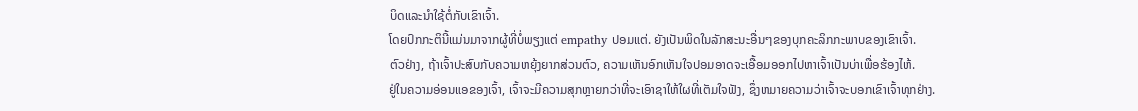ບິດແລະນໍາໃຊ້ຕໍ່ກັບເຂົາເຈົ້າ.
ໂດຍປົກກະຕິນີ້ແມ່ນມາຈາກຜູ້ທີ່ບໍ່ພຽງແຕ່ empathy ປອມແຕ່. ຍັງເປັນພິດໃນລັກສະນະອື່ນໆຂອງບຸກຄະລິກກະພາບຂອງເຂົາເຈົ້າ.
ຕົວຢ່າງ, ຖ້າເຈົ້າປະສົບກັບຄວາມຫຍຸ້ງຍາກສ່ວນຕົວ, ຄວາມເຫັນອົກເຫັນໃຈປອມອາດຈະເອື້ອມອອກໄປຫາເຈົ້າເປັນບ່າເພື່ອຮ້ອງໄຫ້.
ຢູ່ໃນຄວາມອ່ອນແອຂອງເຈົ້າ, ເຈົ້າຈະມີຄວາມສຸກຫຼາຍກວ່າທີ່ຈະເອົາຊາໃຫ້ໃຜທີ່ເຕັມໃຈຟັງ, ຊຶ່ງຫມາຍຄວາມວ່າເຈົ້າຈະບອກເຂົາເຈົ້າທຸກຢ່າງ.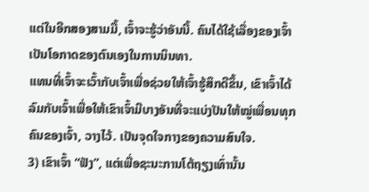ແຕ່ໃນອີກສອງສາມມື້, ເຈົ້າຈະຮູ້ວ່າອັນນີ້. ຄົນໄດ້ໃຊ້ເລື່ອງຂອງເຈົ້າເປັນໂອກາດຂອງຕົນເອງໃນການນິນທາ.
ແທນທີ່ເຈົ້າຈະເວົ້າກັບເຈົ້າເພື່ອຊ່ວຍໃຫ້ເຈົ້າຮູ້ສຶກດີຂຶ້ນ, ເຂົາເຈົ້າໄດ້ລົມກັບເຈົ້າເພື່ອໃຫ້ເຂົາເຈົ້າມີບາງອັນທີ່ຈະແບ່ງປັນໃຫ້ໝູ່ເພື່ອນທຸກຄົນຂອງເຈົ້າ, ວາງໄວ້. ເປັນຈຸດໃຈກາງຂອງຄວາມສົນໃຈ.
3) ເຂົາເຈົ້າ “ຟັງ”, ແຕ່ເພື່ອຊະນະການໂຕ້ຖຽງເທົ່ານັ້ນ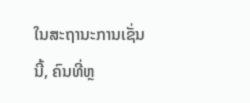ໃນສະຖານະການເຊັ່ນນີ້, ຄົນທີ່ຫຼ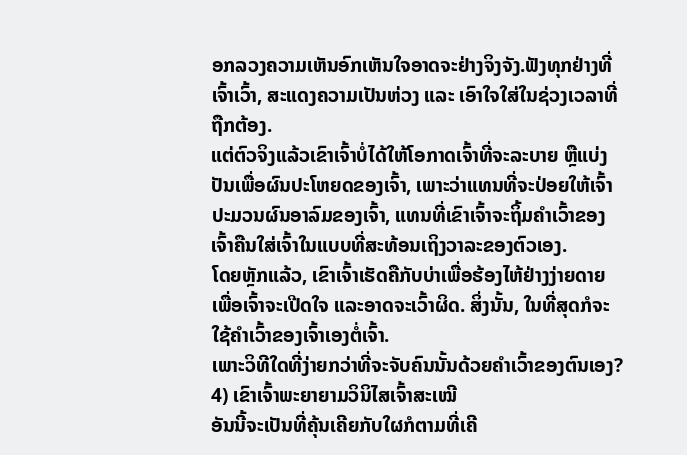ອກລວງຄວາມເຫັນອົກເຫັນໃຈອາດຈະຢ່າງຈິງຈັງ.ຟັງທຸກຢ່າງທີ່ເຈົ້າເວົ້າ, ສະແດງຄວາມເປັນຫ່ວງ ແລະ ເອົາໃຈໃສ່ໃນຊ່ວງເວລາທີ່ຖືກຕ້ອງ.
ແຕ່ຕົວຈິງແລ້ວເຂົາເຈົ້າບໍ່ໄດ້ໃຫ້ໂອກາດເຈົ້າທີ່ຈະລະບາຍ ຫຼືແບ່ງປັນເພື່ອຜົນປະໂຫຍດຂອງເຈົ້າ, ເພາະວ່າແທນທີ່ຈະປ່ອຍໃຫ້ເຈົ້າປະມວນຜົນອາລົມຂອງເຈົ້າ, ແທນທີ່ເຂົາເຈົ້າຈະຖິ້ມຄຳເວົ້າຂອງເຈົ້າຄືນໃສ່ເຈົ້າໃນແບບທີ່ສະທ້ອນເຖິງວາລະຂອງຕົວເອງ.
ໂດຍຫຼັກແລ້ວ, ເຂົາເຈົ້າເຮັດຄືກັບບ່າເພື່ອຮ້ອງໄຫ້ຢ່າງງ່າຍດາຍ ເພື່ອເຈົ້າຈະເປີດໃຈ ແລະອາດຈະເວົ້າຜິດ. ສິ່ງນັ້ນ, ໃນທີ່ສຸດກໍຈະໃຊ້ຄຳເວົ້າຂອງເຈົ້າເອງຕໍ່ເຈົ້າ.
ເພາະວິທີໃດທີ່ງ່າຍກວ່າທີ່ຈະຈັບຄົນນັ້ນດ້ວຍຄຳເວົ້າຂອງຕົນເອງ?
4) ເຂົາເຈົ້າພະຍາຍາມວິນິໄສເຈົ້າສະເໝີ
ອັນນີ້ຈະເປັນທີ່ຄຸ້ນເຄີຍກັບໃຜກໍຕາມທີ່ເຄີ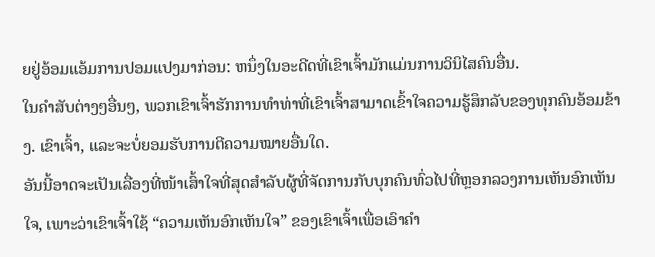ຍຢູ່ອ້ອມແອ້ມການປອມແປງມາກ່ອນ: ຫນຶ່ງໃນອະດີດທີ່ເຂົາເຈົ້າມັກແມ່ນການວິນິໄສຄົນອື່ນ.
ໃນຄໍາສັບຕ່າງໆອື່ນໆ, ພວກເຂົາເຈົ້າຮັກການທໍາທ່າທີ່ເຂົາເຈົ້າສາມາດເຂົ້າໃຈຄວາມຮູ້ສຶກລັບຂອງທຸກຄົນອ້ອມຂ້າງ. ເຂົາເຈົ້າ, ແລະຈະບໍ່ຍອມຮັບການຕີຄວາມໝາຍອື່ນໃດ.
ອັນນີ້ອາດຈະເປັນເລື່ອງທີ່ໜ້າເສົ້າໃຈທີ່ສຸດສຳລັບຜູ້ທີ່ຈັດການກັບບຸກຄົນທົ່ວໄປທີ່ຫຼອກລວງການເຫັນອົກເຫັນໃຈ, ເພາະວ່າເຂົາເຈົ້າໃຊ້ “ຄວາມເຫັນອົກເຫັນໃຈ” ຂອງເຂົາເຈົ້າເພື່ອເອົາຄໍາ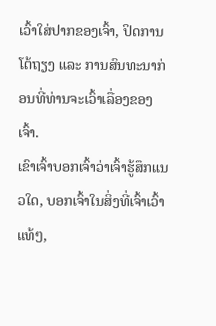ເວົ້າໃສ່ປາກຂອງເຈົ້າ, ປິດການໂຕ້ຖຽງ ແລະ ການສົນທະນາກ່ອນທີ່ທ່ານຈະເວົ້າເລື່ອງຂອງເຈົ້າ.
ເຂົາເຈົ້າບອກເຈົ້າວ່າເຈົ້າຮູ້ສຶກແນວໃດ, ບອກເຈົ້າໃນສິ່ງທີ່ເຈົ້າເວົ້າແທ້ໆ,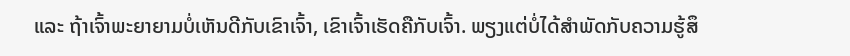ແລະ ຖ້າເຈົ້າພະຍາຍາມບໍ່ເຫັນດີກັບເຂົາເຈົ້າ, ເຂົາເຈົ້າເຮັດຄືກັບເຈົ້າ. ພຽງແຕ່ບໍ່ໄດ້ສໍາພັດກັບຄວາມຮູ້ສຶ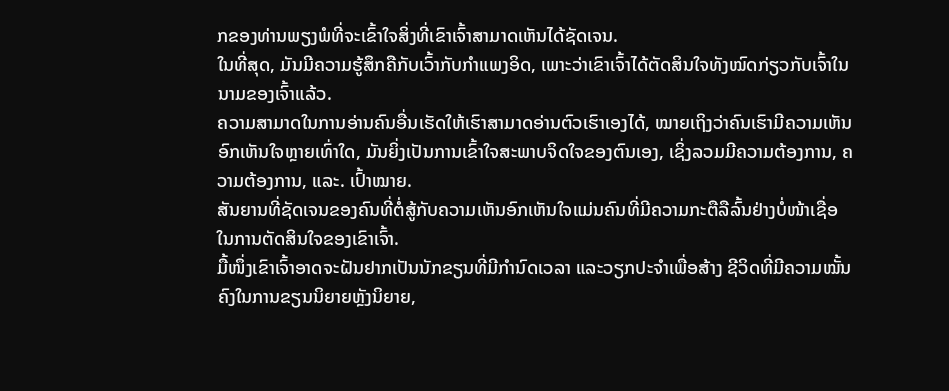ກຂອງທ່ານພຽງພໍທີ່ຈະເຂົ້າໃຈສິ່ງທີ່ເຂົາເຈົ້າສາມາດເຫັນໄດ້ຊັດເຈນ.
ໃນທີ່ສຸດ, ມັນມີຄວາມຮູ້ສຶກຄືກັບເວົ້າກັບກໍາແພງອິດ, ເພາະວ່າເຂົາເຈົ້າໄດ້ຕັດສິນໃຈທັງໝົດກ່ຽວກັບເຈົ້າໃນນາມຂອງເຈົ້າແລ້ວ.
ຄວາມສາມາດໃນການອ່ານຄົນອື່ນເຮັດໃຫ້ເຮົາສາມາດອ່ານຕົວເຮົາເອງໄດ້, ໝາຍເຖິງວ່າຄົນເຮົາມີຄວາມເຫັນອົກເຫັນໃຈຫຼາຍເທົ່າໃດ, ມັນຍິ່ງເປັນການເຂົ້າໃຈສະພາບຈິດໃຈຂອງຕົນເອງ, ເຊິ່ງລວມມີຄວາມຕ້ອງການ, ຄວາມຕ້ອງການ, ແລະ. ເປົ້າໝາຍ.
ສັນຍານທີ່ຊັດເຈນຂອງຄົນທີ່ຕໍ່ສູ້ກັບຄວາມເຫັນອົກເຫັນໃຈແມ່ນຄົນທີ່ມີຄວາມກະຕືລືລົ້ນຢ່າງບໍ່ໜ້າເຊື່ອໃນການຕັດສິນໃຈຂອງເຂົາເຈົ້າ.
ມື້ໜຶ່ງເຂົາເຈົ້າອາດຈະຝັນຢາກເປັນນັກຂຽນທີ່ມີກຳນົດເວລາ ແລະວຽກປະຈຳເພື່ອສ້າງ ຊີວິດທີ່ມີຄວາມໝັ້ນຄົງໃນການຂຽນນິຍາຍຫຼັງນິຍາຍ,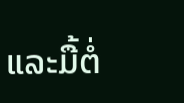ແລະມື້ຕໍ່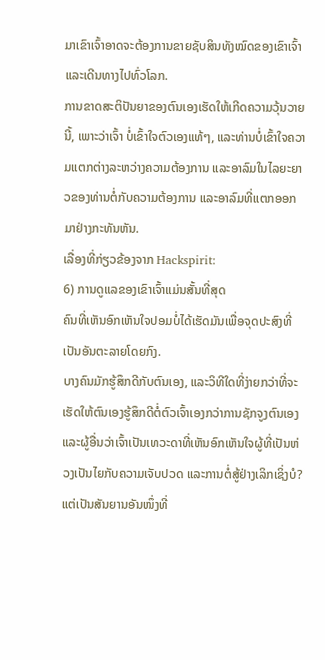ມາເຂົາເຈົ້າອາດຈະຕ້ອງການຂາຍຊັບສິນທັງໝົດຂອງເຂົາເຈົ້າ ແລະເດີນທາງໄປທົ່ວໂລກ.
ການຂາດສະຕິປັນຍາຂອງຕົນເອງເຮັດໃຫ້ເກີດຄວາມວຸ້ນວາຍນີ້, ເພາະວ່າເຈົ້າ ບໍ່ເຂົ້າໃຈຕົວເອງແທ້ໆ, ແລະທ່ານບໍ່ເຂົ້າໃຈຄວາມແຕກຕ່າງລະຫວ່າງຄວາມຕ້ອງການ ແລະອາລົມໃນໄລຍະຍາວຂອງທ່ານຕໍ່ກັບຄວາມຕ້ອງການ ແລະອາລົມທີ່ແຕກອອກມາຢ່າງກະທັນຫັນ.
ເລື່ອງທີ່ກ່ຽວຂ້ອງຈາກ Hackspirit:
6) ການດູແລຂອງເຂົາເຈົ້າແມ່ນສັ້ນທີ່ສຸດ
ຄົນທີ່ເຫັນອົກເຫັນໃຈປອມບໍ່ໄດ້ເຮັດມັນເພື່ອຈຸດປະສົງທີ່ເປັນອັນຕະລາຍໂດຍກົງ.
ບາງຄົນມັກຮູ້ສຶກດີກັບຕົນເອງ, ແລະວິທີໃດທີ່ງ່າຍກວ່າທີ່ຈະເຮັດໃຫ້ຕົນເອງຮູ້ສຶກດີຕໍ່ຕົວເຈົ້າເອງກວ່າການຊັກຈູງຕົນເອງ ແລະຜູ້ອື່ນວ່າເຈົ້າເປັນເທວະດາທີ່ເຫັນອົກເຫັນໃຈຜູ້ທີ່ເປັນຫ່ວງເປັນໄຍກັບຄວາມເຈັບປວດ ແລະການຕໍ່ສູ້ຢ່າງເລິກເຊິ່ງບໍ?
ແຕ່ເປັນສັນຍານອັນໜຶ່ງທີ່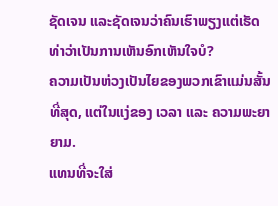ຊັດເຈນ ແລະຊັດເຈນວ່າຄົນເຮົາພຽງແຕ່ເຮັດທ່າວ່າເປັນການເຫັນອົກເຫັນໃຈບໍ?
ຄວາມເປັນຫ່ວງເປັນໄຍຂອງພວກເຂົາແມ່ນສັ້ນທີ່ສຸດ, ແຕ່ໃນແງ່ຂອງ ເວລາ ແລະ ຄວາມພະຍາຍາມ.
ແທນທີ່ຈະໃສ່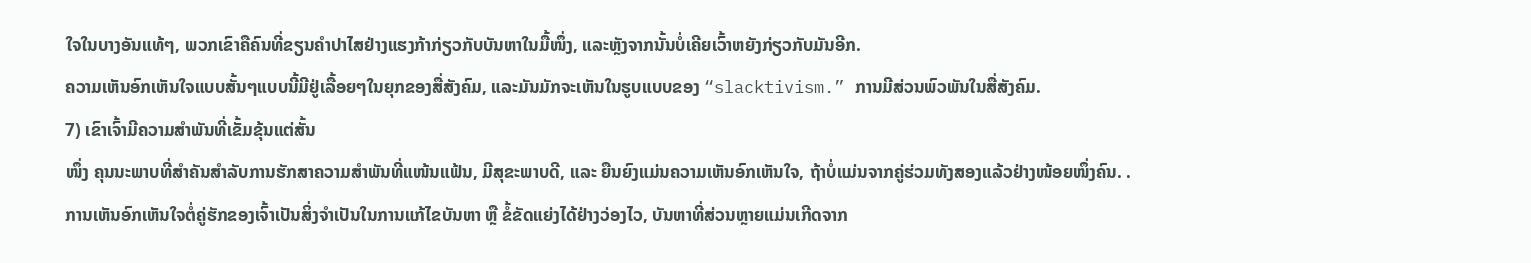ໃຈໃນບາງອັນແທ້ໆ, ພວກເຂົາຄືຄົນທີ່ຂຽນຄຳປາໄສຢ່າງແຮງກ້າກ່ຽວກັບບັນຫາໃນມື້ໜຶ່ງ, ແລະຫຼັງຈາກນັ້ນບໍ່ເຄີຍເວົ້າຫຍັງກ່ຽວກັບມັນອີກ.
ຄວາມເຫັນອົກເຫັນໃຈແບບສັ້ນໆແບບນີ້ມີຢູ່ເລື້ອຍໆໃນຍຸກຂອງສື່ສັງຄົມ, ແລະມັນມັກຈະເຫັນໃນຮູບແບບຂອງ “slacktivism.” ການມີສ່ວນພົວພັນໃນສື່ສັງຄົມ.
7) ເຂົາເຈົ້າມີຄວາມສໍາພັນທີ່ເຂັ້ມຂຸ້ນແຕ່ສັ້ນ
ໜຶ່ງ ຄຸນນະພາບທີ່ສຳຄັນສຳລັບການຮັກສາຄວາມສຳພັນທີ່ແໜ້ນແຟ້ນ, ມີສຸຂະພາບດີ, ແລະ ຍືນຍົງແມ່ນຄວາມເຫັນອົກເຫັນໃຈ, ຖ້າບໍ່ແມ່ນຈາກຄູ່ຮ່ວມທັງສອງແລ້ວຢ່າງໜ້ອຍໜຶ່ງຄົນ. .
ການເຫັນອົກເຫັນໃຈຕໍ່ຄູ່ຮັກຂອງເຈົ້າເປັນສິ່ງຈຳເປັນໃນການແກ້ໄຂບັນຫາ ຫຼື ຂໍ້ຂັດແຍ່ງໄດ້ຢ່າງວ່ອງໄວ, ບັນຫາທີ່ສ່ວນຫຼາຍແມ່ນເກີດຈາກ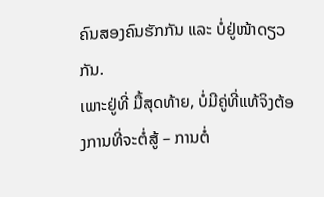ຄົນສອງຄົນຮັກກັນ ແລະ ບໍ່ຢູ່ໜ້າດຽວກັນ.
ເພາະຢູ່ທີ່ ມື້ສຸດທ້າຍ, ບໍ່ມີຄູ່ທີ່ແທ້ຈິງຕ້ອງການທີ່ຈະຕໍ່ສູ້ – ການຕໍ່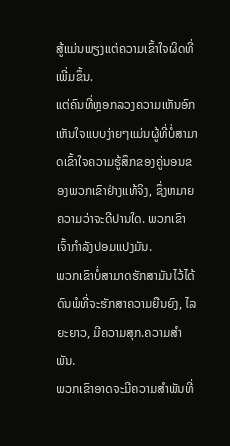ສູ້ແມ່ນພຽງແຕ່ຄວາມເຂົ້າໃຈຜິດທີ່ເພີ່ມຂຶ້ນ.
ແຕ່ຄົນທີ່ຫຼອກລວງຄວາມເຫັນອົກເຫັນໃຈແບບງ່າຍໆແມ່ນຜູ້ທີ່ບໍ່ສາມາດເຂົ້າໃຈຄວາມຮູ້ສຶກຂອງຄູ່ນອນຂອງພວກເຂົາຢ່າງແທ້ຈິງ, ຊຶ່ງຫມາຍຄວາມວ່າຈະດີປານໃດ. ພວກເຂົາເຈົ້າກໍາລັງປອມແປງມັນ.
ພວກເຂົາບໍ່ສາມາດຮັກສາມັນໄວ້ໄດ້ດົນພໍທີ່ຈະຮັກສາຄວາມຍືນຍົງ, ໄລຍະຍາວ, ມີຄວາມສຸກ.ຄວາມສຳພັນ.
ພວກເຂົາອາດຈະມີຄວາມສຳພັນທີ່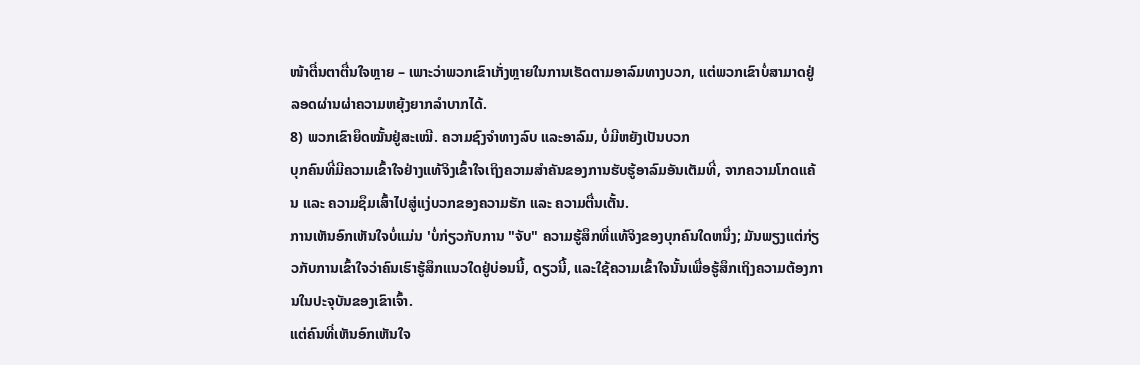ໜ້າຕື່ນຕາຕື່ນໃຈຫຼາຍ – ເພາະວ່າພວກເຂົາເກັ່ງຫຼາຍໃນການເຮັດຕາມອາລົມທາງບວກ, ແຕ່ພວກເຂົາບໍ່ສາມາດຢູ່ລອດຜ່ານຜ່າຄວາມຫຍຸ້ງຍາກລຳບາກໄດ້.
8) ພວກເຂົາຍຶດໝັ້ນຢູ່ສະເໝີ. ຄວາມຊົງຈຳທາງລົບ ແລະອາລົມ, ບໍ່ມີຫຍັງເປັນບວກ
ບຸກຄົນທີ່ມີຄວາມເຂົ້າໃຈຢ່າງແທ້ຈິງເຂົ້າໃຈເຖິງຄວາມສຳຄັນຂອງການຮັບຮູ້ອາລົມອັນເຕັມທີ່, ຈາກຄວາມໂກດແຄ້ນ ແລະ ຄວາມຊຶມເສົ້າໄປສູ່ແງ່ບວກຂອງຄວາມຮັກ ແລະ ຄວາມຕື່ນເຕັ້ນ.
ການເຫັນອົກເຫັນໃຈບໍ່ແມ່ນ 'ບໍ່ກ່ຽວກັບການ "ຈັບ" ຄວາມຮູ້ສຶກທີ່ແທ້ຈິງຂອງບຸກຄົນໃດຫນຶ່ງ; ມັນພຽງແຕ່ກ່ຽວກັບການເຂົ້າໃຈວ່າຄົນເຮົາຮູ້ສຶກແນວໃດຢູ່ບ່ອນນີ້, ດຽວນີ້, ແລະໃຊ້ຄວາມເຂົ້າໃຈນັ້ນເພື່ອຮູ້ສຶກເຖິງຄວາມຕ້ອງການໃນປະຈຸບັນຂອງເຂົາເຈົ້າ.
ແຕ່ຄົນທີ່ເຫັນອົກເຫັນໃຈ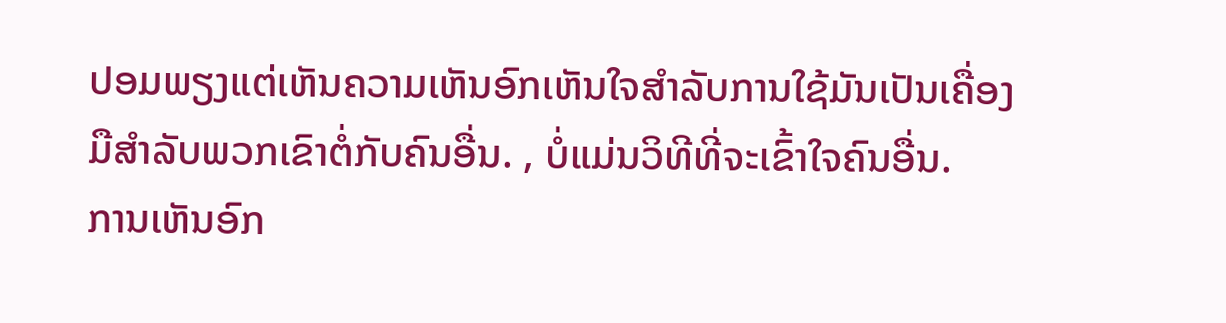ປອມພຽງແຕ່ເຫັນຄວາມເຫັນອົກເຫັນໃຈສໍາລັບການໃຊ້ມັນເປັນເຄື່ອງມືສໍາລັບພວກເຂົາຕໍ່ກັບຄົນອື່ນ. , ບໍ່ແມ່ນວິທີທີ່ຈະເຂົ້າໃຈຄົນອື່ນ.
ການເຫັນອົກ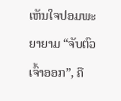ເຫັນໃຈປອມພະຍາຍາມ “ຈັບຕົວເຈົ້າອອກ”, ຄື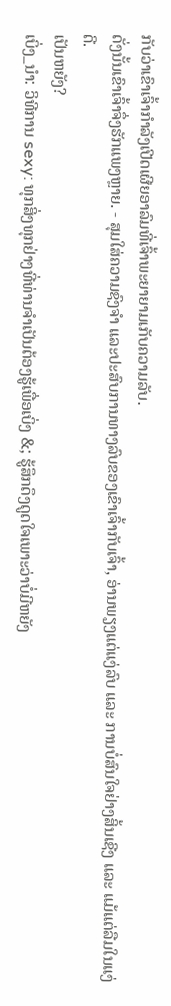ກັບວ່າເຂົາເຈົ້າກຳລັງເປີດເຜີຍອາລົມທີ່ເຈົ້າພະຍາຍາມເກັບຄວາມລັບ.
ດັ່ງນັ້ນເຂົາເຈົ້າຈຶ່ງຮັກແພງຫຼາຍ. - ສຸມໃສ່ຄວາມຊົງຈໍາ ແລະປະສົບການທາງລົບຂອງເຂົາເຈົ້າກັບເຈົ້າ, ອ່ານພຽງແຕ່ແງ່ລົບ ແລະ ການບໍ່ສົນໃຈຢ່າງສິ້ນເຊີງ ແລະ ແມ້ແຕ່ລືມໃນແງ່ດີ.
ເປັນຫຍັງ?
ເບິ່ງ_ນຳ: ວິທີການ sexy: ທຸກສິ່ງທຸກຢ່າງທີ່ທ່ານຈໍາເປັນຕ້ອງຮູ້ເພື່ອເບິ່ງ &; ຮູ້ສຶກດຶງດູດໃຈເພາະວ່າບໍ່ມີຫຍັງ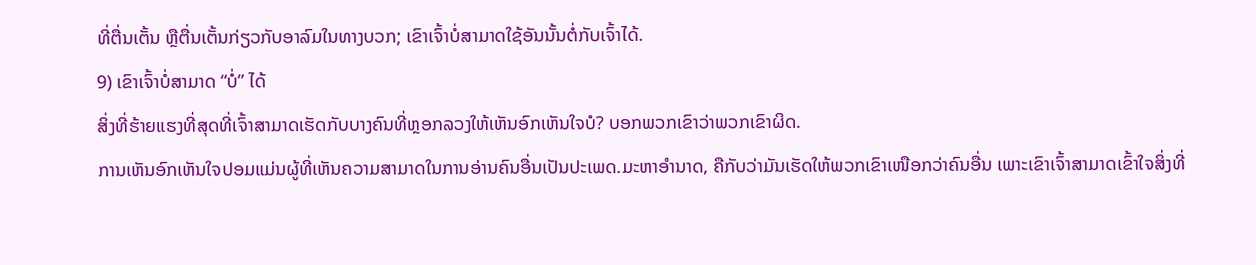ທີ່ຕື່ນເຕັ້ນ ຫຼືຕື່ນເຕັ້ນກ່ຽວກັບອາລົມໃນທາງບວກ; ເຂົາເຈົ້າບໍ່ສາມາດໃຊ້ອັນນັ້ນຕໍ່ກັບເຈົ້າໄດ້.
9) ເຂົາເຈົ້າບໍ່ສາມາດ “ບໍ່” ໄດ້
ສິ່ງທີ່ຮ້າຍແຮງທີ່ສຸດທີ່ເຈົ້າສາມາດເຮັດກັບບາງຄົນທີ່ຫຼອກລວງໃຫ້ເຫັນອົກເຫັນໃຈບໍ? ບອກພວກເຂົາວ່າພວກເຂົາຜິດ.
ການເຫັນອົກເຫັນໃຈປອມແມ່ນຜູ້ທີ່ເຫັນຄວາມສາມາດໃນການອ່ານຄົນອື່ນເປັນປະເພດ.ມະຫາອຳນາດ, ຄືກັບວ່າມັນເຮັດໃຫ້ພວກເຂົາເໜືອກວ່າຄົນອື່ນ ເພາະເຂົາເຈົ້າສາມາດເຂົ້າໃຈສິ່ງທີ່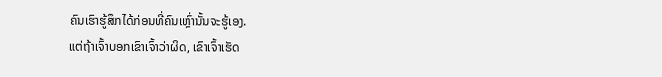ຄົນເຮົາຮູ້ສຶກໄດ້ກ່ອນທີ່ຄົນເຫຼົ່ານັ້ນຈະຮູ້ເອງ.
ແຕ່ຖ້າເຈົ້າບອກເຂົາເຈົ້າວ່າຜິດ, ເຂົາເຈົ້າເຮັດ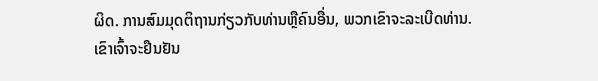ຜິດ. ການສົມມຸດຕິຖານກ່ຽວກັບທ່ານຫຼືຄົນອື່ນ, ພວກເຂົາຈະລະເບີດທ່ານ.
ເຂົາເຈົ້າຈະຢືນຢັນ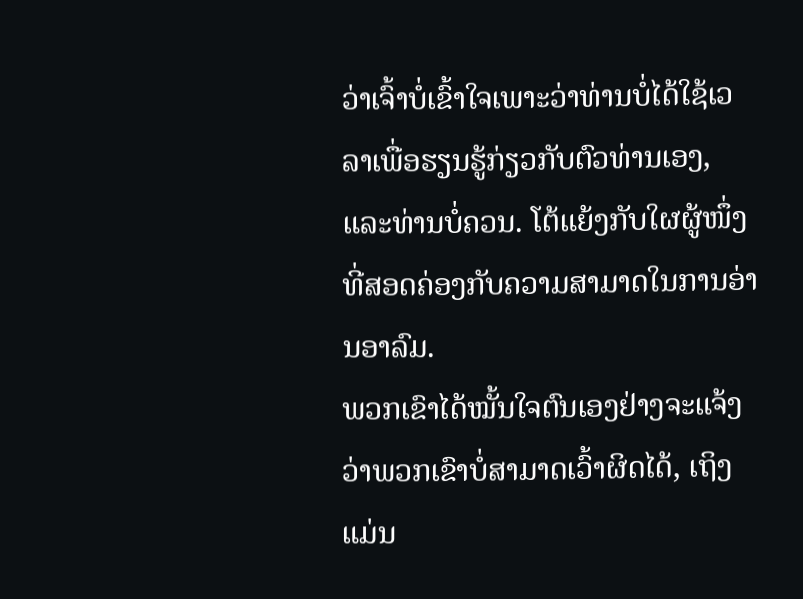ວ່າເຈົ້າບໍ່ເຂົ້າໃຈເພາະວ່າທ່ານບໍ່ໄດ້ໃຊ້ເວລາເພື່ອຮຽນຮູ້ກ່ຽວກັບຕົວທ່ານເອງ, ແລະທ່ານບໍ່ຄວນ. ໂຕ້ແຍ້ງກັບໃຜຜູ້ໜຶ່ງທີ່ສອດຄ່ອງກັບຄວາມສາມາດໃນການອ່ານອາລົມ.
ພວກເຂົາໄດ້ໝັ້ນໃຈຕົນເອງຢ່າງຈະແຈ້ງວ່າພວກເຂົາບໍ່ສາມາດເວົ້າຜິດໄດ້, ເຖິງແມ່ນ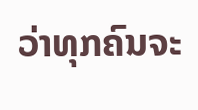ວ່າທຸກຄົນຈະ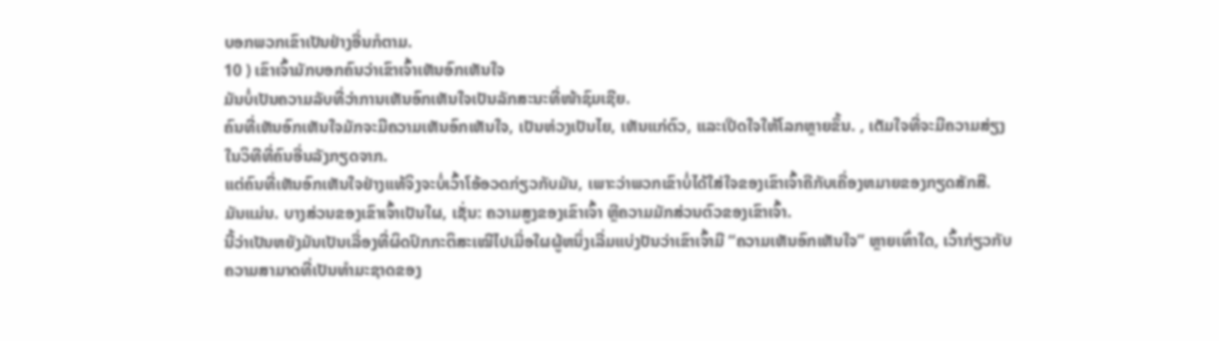ບອກພວກເຂົາເປັນຢ່າງອື່ນກໍຕາມ.
10 ) ເຂົາເຈົ້າມັກບອກຄົນວ່າເຂົາເຈົ້າເຫັນອົກເຫັນໃຈ
ມັນບໍ່ເປັນຄວາມລັບທີ່ວ່າການເຫັນອົກເຫັນໃຈເປັນລັກສະນະທີ່ໜ້າຊົມເຊີຍ.
ຄົນທີ່ເຫັນອົກເຫັນໃຈມັກຈະມີຄວາມເຫັນອົກເຫັນໃຈ, ເປັນຫ່ວງເປັນໄຍ, ເຫັນແກ່ຕົວ, ແລະເປີດໃຈໃຫ້ໂລກຫຼາຍຂຶ້ນ. , ເຕັມໃຈທີ່ຈະມີຄວາມສ່ຽງໃນວິທີທີ່ຄົນອື່ນລັງກຽດຈາກ.
ແຕ່ຄົນທີ່ເຫັນອົກເຫັນໃຈຢ່າງແທ້ຈິງຈະບໍ່ເວົ້າໂອ້ອວດກ່ຽວກັບມັນ, ເພາະວ່າພວກເຂົາບໍ່ໄດ້ໃສ່ໃຈຂອງເຂົາເຈົ້າຄືກັບເຄື່ອງຫມາຍຂອງກຽດສັກສີ.
ມັນແມ່ນ. ບາງສ່ວນຂອງເຂົາເຈົ້າເປັນໃຜ, ເຊັ່ນ: ຄວາມສູງຂອງເຂົາເຈົ້າ ຫຼືຄວາມມັກສ່ວນຕົວຂອງເຂົາເຈົ້າ.
ນີ້ວ່າເປັນຫຍັງມັນເປັນເລື່ອງທີ່ຜິດປົກກະຕິສະເໝີໄປເມື່ອໃຜຜູ້ຫນຶ່ງເລີ່ມແບ່ງປັນວ່າເຂົາເຈົ້າມີ “ຄວາມເຫັນອົກເຫັນໃຈ” ຫຼາຍເທົ່າໃດ, ເວົ້າກ່ຽວກັບຄວາມສາມາດທີ່ເປັນທໍາມະຊາດຂອງ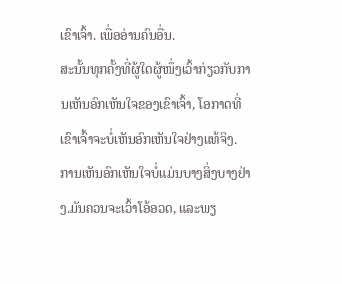ເຂົາເຈົ້າ. ເພື່ອອ່ານຄົນອື່ນ.
ສະນັ້ນທຸກຄັ້ງທີ່ຜູ້ໃດຜູ້ໜຶ່ງເວົ້າກ່ຽວກັບການເຫັນອົກເຫັນໃຈຂອງເຂົາເຈົ້າ, ໂອກາດທີ່ເຂົາເຈົ້າຈະບໍ່ເຫັນອົກເຫັນໃຈຢ່າງແທ້ຈິງ.
ການເຫັນອົກເຫັນໃຈບໍ່ແມ່ນບາງສິ່ງບາງຢ່າງ.ມັນຄວນຈະເວົ້າໂອ້ອວດ, ແລະພຽ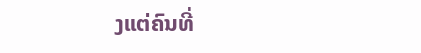ງແຕ່ຄົນທີ່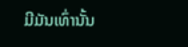ມີມັນເທົ່ານັ້ນ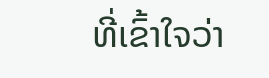ທີ່ເຂົ້າໃຈວ່າ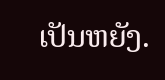ເປັນຫຍັງ.